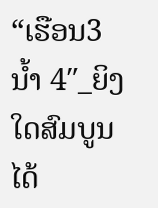“ເຮືອນ3 ນ້ຳ 4″_ຍິງໃດສົມບູນໄດ້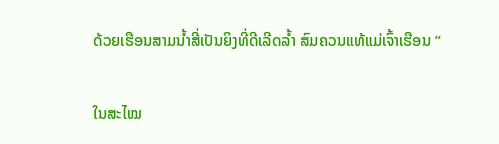ດ້ວຍເຮືອນສາມນ້ຳສີ່ເປັນຍິງທີ່ດີເລີດລ້ຳ ສົມຄວນແທ້ແມ່ເຈົ້າເຮືອນ ”

ໃນສະໄໝ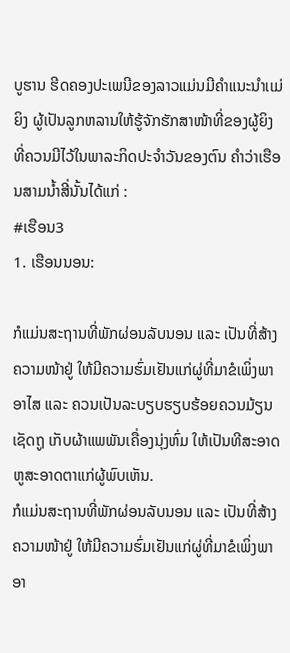ບູຮານ ຮີດຄອງປະເພນີຂອງລາວແມ່ນມີຄຳແນະນຳເເມ່ຍິງ ຜູ້ເປັນລູກຫລານໃຫ້ຮູ້ຈັກຮັກສາໜ້າທີ່ຂອງຜູ້ຍິງ ທີ່ຄວນມີໄວ້ໃນພາລະກິດປະຈຳວັນຂອງຕົນ ຄຳວ່າເຮືອນສາມນ້ຳສີ່ນັ້ນໄດ້ແກ່ :
#ເຮືອນ3
1. ເຮືອນນອນ:

ກໍແມ່ນສະຖານທີ່ພັກຜ່ອນລັບນອນ ແລະ ເປັນທີ່ສ້າງຄວາມໜ້າຢູ່ ໃຫ້ມີຄວາມຮົ່ມເຢັນແກ່ຜູ່ທີ່ມາຂໍເພິ່ງພາອາໄສ ແລະ ຄວນເປັນລະບຽບຮຽບຮ້ອຍຄວນມ້ຽນເຊັດຖູ ເກັບຜ້າແພພັນເຄື່ອງນຸ່ງຫົ່ມ ໃຫ້ເປັນທີສະອາດຫູສະອາດຕາແກ່ຜູ້ພົບເຫັນ.
ກໍແມ່ນສະຖານທີ່ພັກຜ່ອນລັບນອນ ແລະ ເປັນທີ່ສ້າງຄວາມໜ້າຢູ່ ໃຫ້ມີຄວາມຮົ່ມເຢັນແກ່ຜູ່ທີ່ມາຂໍເພິ່ງພາອາ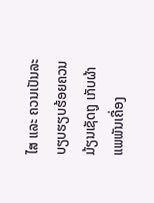ໄສ ແລະ ຄວນເປັນລະບຽບຮຽບຮ້ອຍຄວນມ້ຽນເຊັດຖູ ເກັບຜ້າແພພັນເຄື່ອງ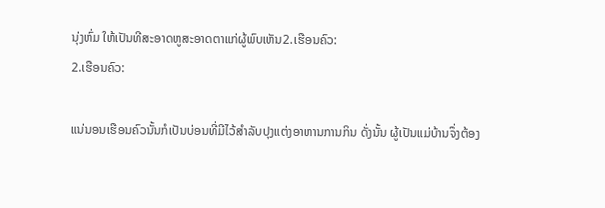ນຸ່ງຫົ່ມ ໃຫ້ເປັນທີສະອາດຫູສະອາດຕາແກ່ຜູ້ພົບເຫັນ2.ເຮືອນຄົວ:
2.ເຮືອນຄົວ:

ແນ່ນອນເຮືອນຄົວນັ້ນກໍເປັນບ່ອນທີ່ມີໄວ້ສຳລັບປຸງແຕ່ງອາຫານການກິນ ດັ່ງນັ້ນ ຜູ້ເປັນແມ່ບ້ານຈຶ່ງຕ້ອງ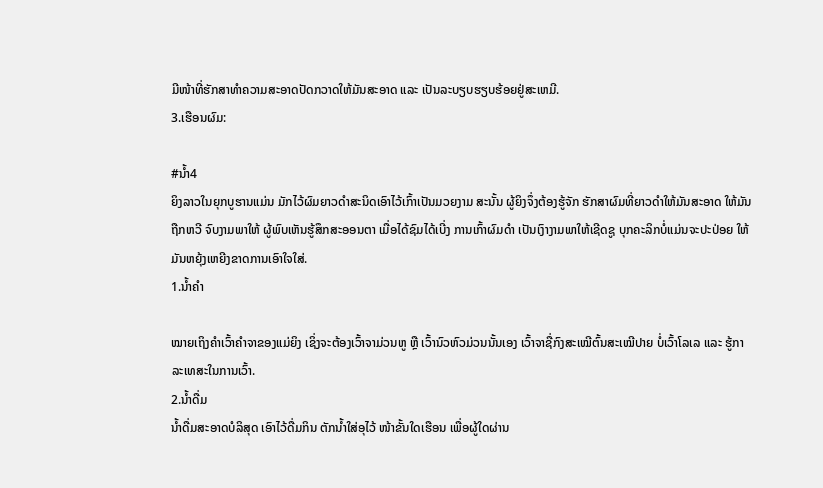ມີໜ້າທີ່ຮັກສາທຳຄວາມສະອາດປັດກວາດໃຫ້ມັນສະອາດ ແລະ ເປັນລະບຽບຮຽບຮ້ອຍຢູ່ສະເຫມີ.
3.ເຮືອນຜົມ:

#ນ້ຳ4
ຍິງລາວໃນຍຸກບູຮານແມ່ນ ມັກໄວ້ຜົມຍາວດຳສະນິດເອົາໄວ້ເກົ້າເປັນມວຍງາມ ສະນັ້ນ ຜູ້ຍິງຈຶ່ງຕ້ອງຮູ້ຈັກ ຮັກສາຜົມທີ່ຍາວດຳໃຫ້ມັນສະອາດ ໃຫ້ມັນຖືກຫວີ ຈົບງາມພາໃຫ້ ຜູ້ພົບເຫັນຮູ້ສຶກສະອອນຕາ ເມື່ອໄດ້ຊົມໄດ້ເບີ່ງ ການເກົ້າຜົມດຳ ເປັນເງົາງາມພາໃຫ້ເຊີດຊູ ບຸກຄະລິກບໍ່ແມ່ນຈະປະປ່ອຍ ໃຫ້ມັນຫຍຸ້ງເຫຍີງຂາດການເອົາໃຈໃສ່.
1.ນໍ້າຄຳ

ໝາຍເຖິງຄຳເວົ້າຄຳຈາຂອງແມ່ຍິງ ເຊິ່ງຈະຕ້ອງເວົ້າຈາມ່ວນຫູ ຫຼື ເວົ້ານົວຫົວມ່ວນນັ້ນເອງ ເວົ້າຈາຊື່ກົງສະເໝີຕົ້ນສະເໝີປາຍ ບໍ່ເວົ້າໂລເລ ແລະ ຮູ້ກາລະເທສະໃນການເວົ້າ.
2.ນໍ້າດື່ມ
ນໍ້າດື່ມສະອາດບໍລິສຸດ ເອົາໄວ້ດື່ມກິນ ຕັກນໍ້າໃສ່ອຸໄວ້ ໜ້າຂັ້ນໃດເຮືອນ ເພື່ອຜູ້ໃດຜ່ານ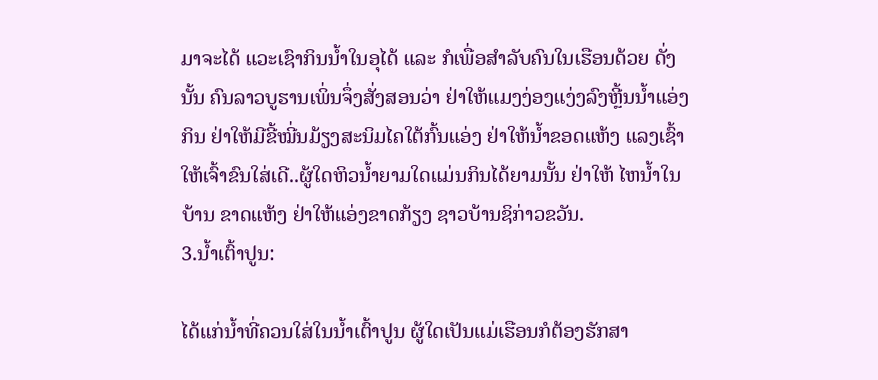ມາຈະໄດ້ ແວະເຊົາກິນນໍ້າໃນອຸໄດ້ ແລະ ກໍເພື່ອສຳລັບຄົນໃນເຮືອນດ້ວຍ ດັ່ງນັ້ນ ຄົນລາວບູຮານເພິ່ນຈຶ່ງສັ່ງສອນວ່າ ຢ່າໃຫ້ແມງງ່ອງແງ່ງລົງຫຼີ້ນນໍ້າແອ່ງກິນ ຢ່າໃຫ້ມີຂີ້ໝີ່ນມ້ຽງສະນິມໄຄໃຕ້ກົ້ນແອ່ງ ຢ່າໃຫ້ນໍ້າຂອດແຫ້ງ ແລງເຊົ້າໃຫ້ເຈົ້າຂົນໃສ່ເດີ..ຜູ້ໃດຫິວນໍ້າຍາມໃດແມ່ນກິນໄດ້ຍາມນັ້ນ ຢ່າໃຫ້ ໄຫນໍ້າໃນບ້ານ ຂາດແຫ້ງ ຢ່າໃຫ້ແອ່ງຂາດກ້ຽງ ຊາວບ້ານຊິກ່າວຂວັນ.
3.ນໍ້າເຕົ້າປູນ:

ໄດ້ແກ່ນໍ້າທີ່ຄວນໃສ່ໃນນໍ້າເຕົ້າປູນ ຜູ້ໃດເປັນແມ່ເຮືອນກໍຕ້ອງຮັກສາ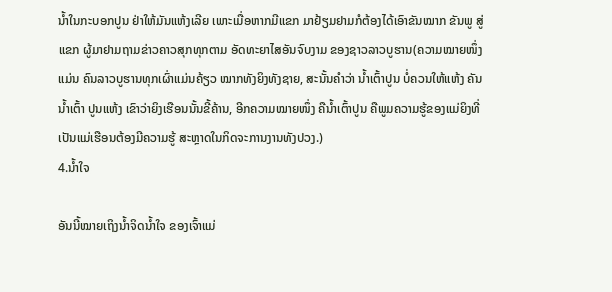ນໍ້າໃນກະບອກປູນ ຢ່າໃຫ້ມັນແຫ້ງເລີຍ ເພາະເມື່ອຫາກມີແຂກ ມາຢ້ຽມຢາມກໍຕ້ອງໄດ້ເອົາຂັນໝາກ ຂັນພູ ສູ່ແຂກ ຜູ້ມາຢາມຖາມຂ່າວຄາວສຸກທຸກຕາມ ອັດທະຍາໄສອັນຈົບງາມ ຂອງຊາວລາວບູຮານ(ຄວາມໝາຍໜຶ່ງແມ່ນ ຄົນລາວບູຮານທຸກເຜົ່າແມ່ນຄ້ຽວ ໝາກທັງຍິງທັງຊາຍ, ສະນັ້ນຄຳວ່າ ນໍ້າເຕົ້າປູນ ບໍ່ຄວນໃຫ້ແຫ້ງ ຄັນນໍ້າເຕົ້າ ປູນແຫ້ງ ເຂົາວ່າຍິງເຮືອນນັ້ນຂີ້ຄ້ານ, ອີກຄວາມໝາຍໜຶ່ງ ຄືນໍ້າເຕົ້າປູນ ຄືພູມຄວາມຮູ້ຂອງແມ່ຍິງທີ່ເປັນແມ່ເຮືອນຕ້ອງມີຄວາມຮູ້ ສະຫຼາດໃນກິດຈະການງານທັງປວງ.)
4.ນໍ້າໃຈ

ອັນນີ້ໝາຍເຖິງນໍ້າຈິດນໍ້າໃຈ ຂອງເຈົ້າແມ່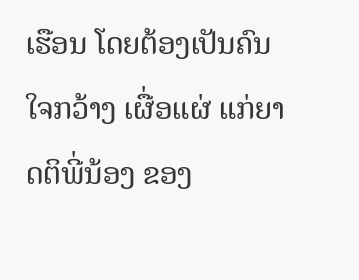ເຮືອນ ໂດຍຕ້ອງເປັນຄົນໃຈກວ້າງ ເຜື່ອແຜ່ ແກ່ຍາດຕິພີ່ນ້ອງ ຂອງ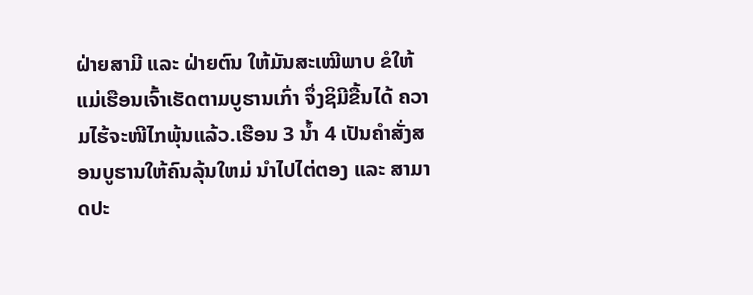ຝ່າຍສາມີ ແລະ ຝ່າຍຕົນ ໃຫ້ມັນສະເໝີພາບ ຂໍໃຫ້ແມ່ເຮືອນເຈົ້າເຮັດຕາມບູຮານເກົ່າ ຈຶ່ງຊິມີຂື້ນໄດ້ ຄວາມໄຮ້ຈະໜີໄກພຸ້ນແລ້ວ.ເຮືອນ 3 ນໍ້າ 4 ເປັນຄຳສັ່ງສອນບູຮານໃຫ້ຄົນລຸ້ນໃຫມ່ ນຳໄປໄຕ່ຕອງ ແລະ ສາມາດປະ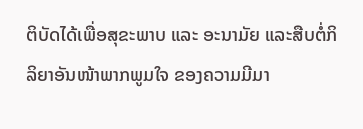ຕິບັດໄດ້ເພື່ອສຸຂະພາບ ແລະ ອະນາມັຍ ແລະສືບຕໍ່ກິລິຍາອັນໜ້າພາກພູມໃຈ ຂອງຄວາມມີມາ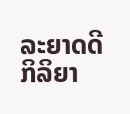ລະຍາດດີ ກິລິຍາ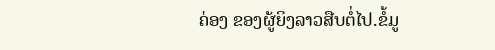ຄ່ອງ ຂອງຜູ້ຍິງລາວສືບຕໍ່ໄປ.ຂໍ້ມູ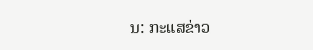ນ: ກະແສຂ່າວ